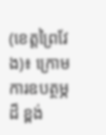(ខេត្តព្រៃវែង)៖ ក្រោមការឧបត្ថម្ភដ៏ ខ្ពង់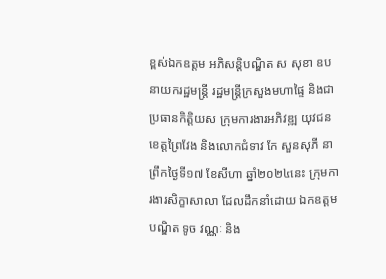ខ្ពស់ឯកឧត្តម អភិសន្តិបណ្ឌិត ស សុខា ឧបនាយករដ្ឋមន្ត្រី រដ្ឋមន្ត្រីក្រសួងមហាផ្ទៃ និងជាប្រធានកិត្តិយស ក្រុមការងារអភិវឌ្ឍ យុវជនខេត្តព្រៃវែង និងលោកជំទាវ កែ សួនសុភី នាព្រឹកថ្ងៃទី១៧ ខែសីហា ឆ្នាំ២០២៤នេះ ក្រុមការងារសិក្ខាសាលា ដែលដឹកនាំដោយ ឯកឧត្តមបណ្ឌិត ទូច វណ្ណៈ និង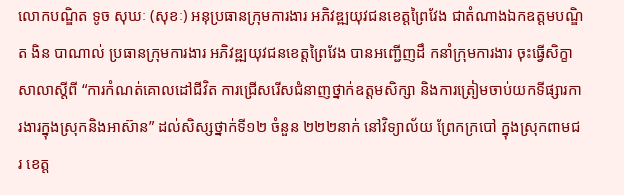លោកបណ្ឌិត ទូច សុឃៈ (សុខៈ) អនុប្រធានក្រុមការងារ អភិវឌ្ឍយុវជនខេត្តព្រៃវែង ជាតំណាងឯកឧត្តមបណ្ឌិត ងិន បាណាល់ ប្រធានក្រុមការងារ អភិវឌ្ឍយុវជនខេត្តព្រៃវែង បានអញ្ជើញដឹ កនាំក្រុមការងារ ចុះធ្វើសិក្ខាសាលាស្តីពី “ការកំណត់គោលដៅជីវិត ការជ្រើសរើសជំនាញថ្នាក់ឧត្តមសិក្សា និងការត្រៀមចាប់យកទីផ្សារការងារក្នុងស្រុកនិងអាស៊ាន” ដល់សិស្សថ្នាក់ទី១២ ចំនួន ២២២នាក់ នៅវិទ្យាល័យ ព្រែកក្របៅ ក្នុងស្រុកពាមជរ ខេត្ត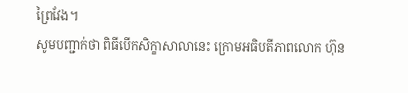ព្រៃវែង។
សូមបញ្ជាក់ថា ពិធីបើកសិក្ខាសាលានេះ ក្រោមអធិបតីភាពលោក ហ៊ុន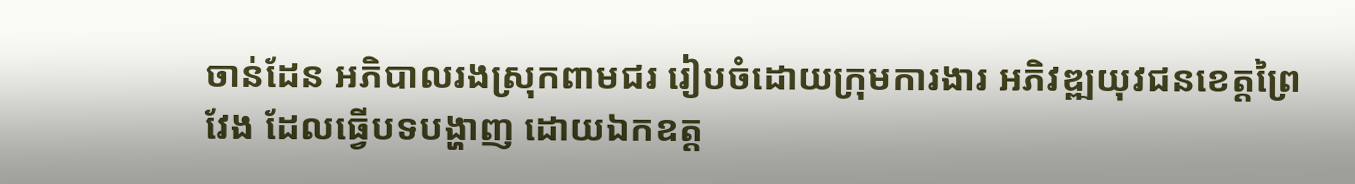ចាន់ដែន អភិបាលរងស្រុកពាមជរ រៀបចំដោយក្រុមការងារ អភិវឌ្ឍយុវជនខេត្តព្រៃវែង ដែលធ្វើបទបង្ហាញ ដោយឯកឧត្ត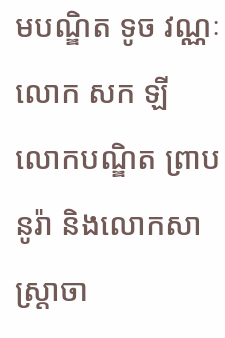មបណ្ឌិត ទូច វណ្ណៈ លោក សក ឡី លោកបណ្ឌិត ព្រាប នូរ៉ា និងលោកសាស្ត្រាចា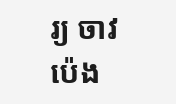រ្យ ចាវ ប៉េង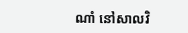ណាំ នៅសាលវិ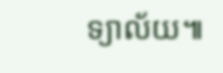ទ្យាល័យ៕